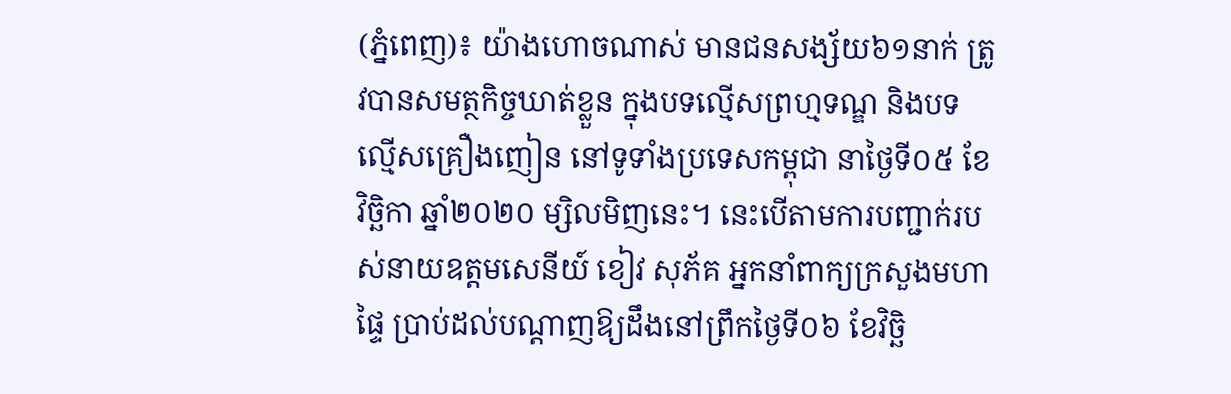(ភ្នំពេញ)៖ យ៉ាងហោចណាស់ មានជនសង្ស័យ៦១នាក់ ត្រូវបានសមត្ថកិច្ចឃាត់ខ្លួន ក្នុងបទល្មើសព្រហ្មទណ្ឌ និងបទល្មើសគ្រឿងញៀន នៅទូទាំងប្រទេសកម្ពុជា នាថ្ងៃទី០៥ ខែវិច្ឆិកា ឆ្នាំ២០២០ ម្សិលមិញនេះ។ នេះបើតាមការបញ្ជាក់របស់នាយឧត្តមសេនីយ៍ ខៀវ សុភ័គ អ្នកនាំពាក្យក្រសួងមហាផ្ទៃ ប្រាប់ដល់បណ្តាញឱ្យដឹងនៅព្រឹកថ្ងៃទី០៦ ខែវិច្ឆិ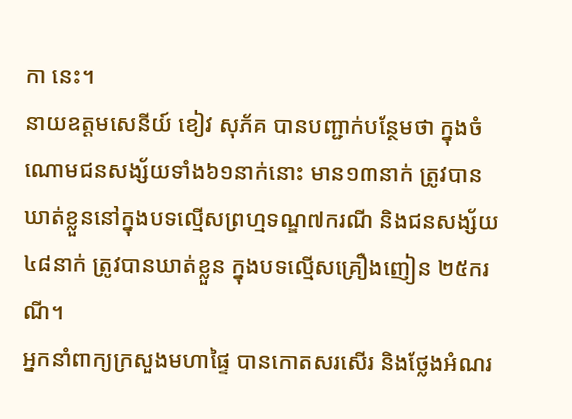កា នេះ។
នាយឧត្តមសេនីយ៍ ខៀវ សុភ័គ បានបញ្ជាក់បន្ថែមថា ក្នុងចំណោមជនសង្ស័យទាំង៦១នាក់នោះ មាន១៣នាក់ ត្រូវបានឃាត់ខ្លួននៅក្នុងបទល្មើសព្រហ្មទណ្ឌ៧ករណី និងជនសង្ស័យ៤៨នាក់ ត្រូវបានឃាត់ខ្លួន ក្នុងបទល្មើសគ្រឿងញៀន ២៥ករណី។
អ្នកនាំពាក្យក្រសួងមហាផ្ទៃ បានកោតសរសើរ និងថ្លែងអំណរ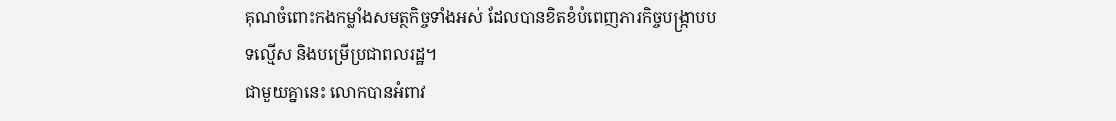គុណចំពោះកងកម្លាំងសមត្ថកិច្ចទាំងអស់ ដែលបានខិតខំបំពេញភារកិច្ចបង្ក្រាបបទល្មើស និងបម្រើប្រជាពលរដ្ឋ។
ជាមួយគ្នានេះ លោកបានអំពាវ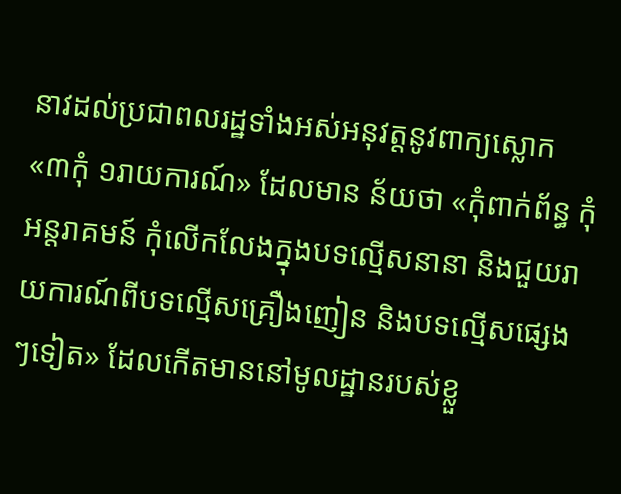នាវដល់ប្រជាពលរដ្ឋទាំងអស់អនុវត្តនូវពាក្យស្លោក «៣កុំ ១រាយការណ៍» ដែលមាន ន័យថា «កុំពាក់ព័ន្ធ កុំអន្តរាគមន៍ កុំលើកលែងក្នុងបទល្មើសនានា និងជួយរាយការណ៍ពីបទល្មើសគ្រឿងញៀន និងបទល្មើសផ្សេងៗទៀត» ដែលកើតមាននៅមូលដ្ឋានរបស់ខ្លួ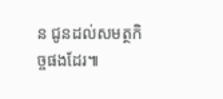ន ជូនដល់សមត្ថកិច្ចផងដែរ៕